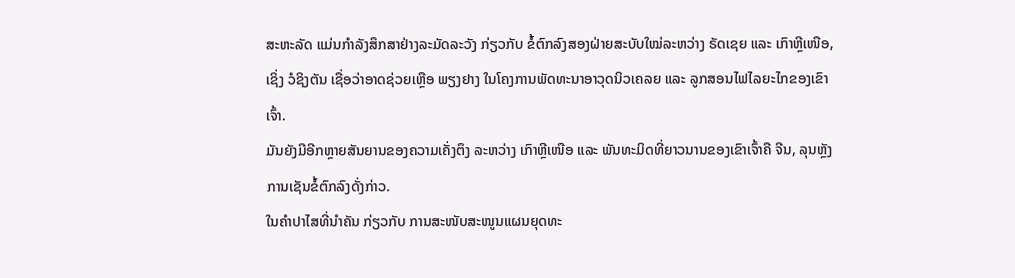ສະຫະລັດ ແມ່ນກຳລັງສຶກສາຢ່າງລະມັດລະວັງ ກ່ຽວກັບ ຂໍ້ຕົກລົງສອງຝ່າຍສະບັບໃໝ່ລະຫວ່າງ ຣັດເຊຍ ແລະ ເກົາຫຼີເໜືອ, ເຊິ່ງ ວໍຊິງຕັນ ເຊື່ອວ່າອາດຊ່ວຍເຫຼືອ ພຽງຢາງ ໃນໂຄງການພັດທະນາອາວຸດນິວເຄລຍ ແລະ ລູກສອນໄຟໄລຍະໄກຂອງເຂົາເຈົ້າ.
ມັນຍັງມີອີກຫຼາຍສັນຍານຂອງຄວາມເຄັ່ງຕຶງ ລະຫວ່າງ ເກົາຫຼີເໜືອ ແລະ ພັນທະມິດທີ່ຍາວນານຂອງເຂົາເຈົ້າຄື ຈີນ, ລຸນຫຼັງການເຊັນຂໍ້ຕົກລົງດັ່ງກ່າວ.
ໃນຄຳປາໄສທີ່ນຳຄັນ ກ່ຽວກັບ ການສະໜັບສະໜູນແຜນຍຸດທະ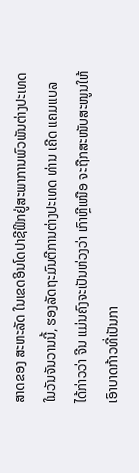ສາດຂອງ ສະຫະລັດ ໃນເຂດອິນໂດປາຊີຟິກຢູ່ສະພາການພົວພັນຕ່າງປະເທດໃນວັນຈັນວານນີ້, ຮອງລັດຖະມົນຕີການຕ່າງປະເທດ ທ່ານ ເຄີດ ແຄມແບລ ໄດ້ກ່າວວ່າ ຈີນ ແມ່ນຄົງຈະເປັນຫ່ວງວ່າ ເກົາຫຼີເໜືອ ຈະຖືກສະໜັບສະໜູນໃຫ້ເອົາບາດກ້າວທີ່ເປັນກາ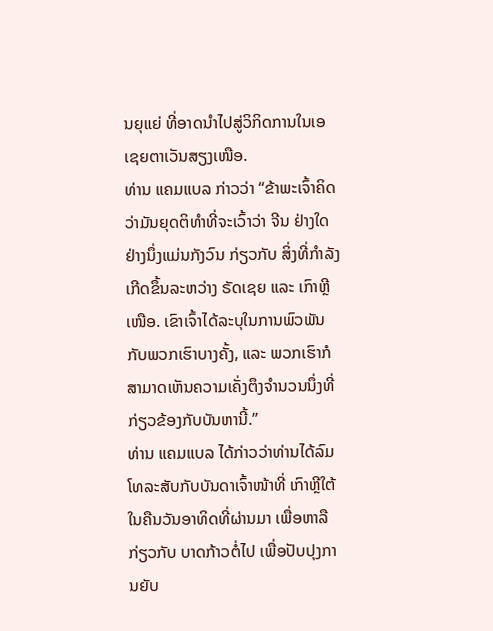ນຍຸແຍ່ ທີ່ອາດນຳໄປສູ່ວິກິດການໃນເອເຊຍຕາເວັນສຽງເໜືອ.
ທ່ານ ແຄມແບລ ກ່າວວ່າ “ຂ້າພະເຈົ້າຄິດວ່າມັນຍຸດຕິທຳທີ່ຈະເວົ້າວ່າ ຈີນ ຢ່າງໃດຢ່າງນຶ່ງແມ່ນກັງວົນ ກ່ຽວກັບ ສິ່ງທີ່ກຳລັງເກີດຂຶ້ນລະຫວ່າງ ຣັດເຊຍ ແລະ ເກົາຫຼີເໜືອ. ເຂົາເຈົ້າໄດ້ລະບຸໃນການພົວພັນກັບພວກເຮົາບາງຄັ້ງ, ແລະ ພວກເຮົາກໍສາມາດເຫັນຄວາມເຄັ່ງຕຶງຈຳນວນນຶ່ງທີ່ກ່ຽວຂ້ອງກັບບັນຫານີ້.”
ທ່ານ ແຄມແບລ ໄດ້ກ່າວວ່າທ່ານໄດ້ລົມໂທລະສັບກັບບັນດາເຈົ້າໜ້າທີ່ ເກົາຫຼີໃຕ້ ໃນຄືນວັນອາທິດທີ່ຜ່ານມາ ເພື່ອຫາລື ກ່ຽວກັບ ບາດກ້າວຕໍ່ໄປ ເພື່ອປັບປຸງການຍັບ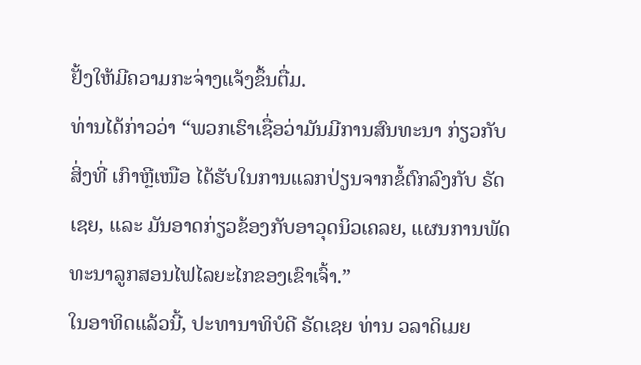ຢັ້ງໃຫ້ມີຄວາມກະຈ່າງແຈ້ງຂຶ້ນຕື່ມ.
ທ່ານໄດ້ກ່າວວ່າ “ພວກເຮົາເຊື່ອວ່າມັນມີການສົນທະນາ ກ່ຽວກັບ ສິ່ງທີ່ ເກົາຫຼີເໜືອ ໄດ້ຮັບໃນການແລກປ່ຽນຈາກຂໍ້ຕົກລົງກັບ ຣັດເຊຍ, ແລະ ມັນອາດກ່ຽວຂ້ອງກັບອາວຸດນິວເຄລຍ, ແຜນການພັດທະນາລູກສອນໄຟໄລຍະໄກຂອງເຂົາເຈົ້າ.”
ໃນອາທິດແລ້ວນີ້, ປະທານາທິບໍດີ ຣັດເຊຍ ທ່ານ ວລາດິເມຍ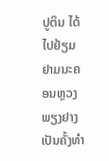ປູຕິນ ໄດ້ໄປຢ້ຽມຢາມນະຄອນຫຼວງ ພຽງຢາງ ເປັນຄັ້ງທຳ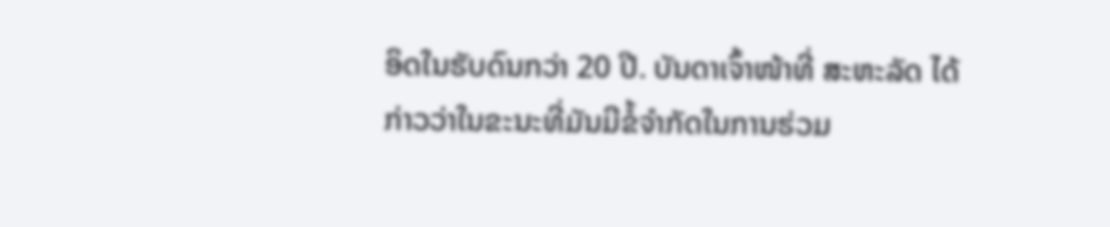ອິດໃນຮັບດົນກວ່າ 20 ປີ. ບັນດາເຈົ້າໜ້າທີ່ ສະຫະລັດ ໄດ້ກ່າວວ່າໃນຂະນະທີ່ມັນມີຂໍ້ຈຳກັດໃນການຮ່ວມ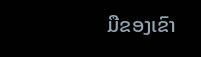ມືຂອງເຂົາ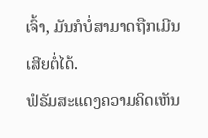ເຈົ້າ, ມັນກໍບໍ່ສາມາດຖືກເມີນເສີຍຕໍ່ໄດ້.
ຟໍຣັມສະແດງຄວາມຄິດເຫັນ